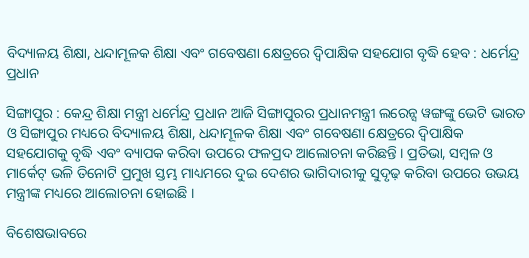ବିଦ୍ୟାଳୟ ଶିକ୍ଷା, ଧନ୍ଦାମୂଳକ ଶିକ୍ଷା ଏବଂ ଗବେଷଣା କ୍ଷେତ୍ରରେ ଦ୍ୱିପାକ୍ଷିକ ସହଯୋଗ ବୃଦ୍ଧି ହେବ : ଧର୍ମେନ୍ଦ୍ର ପ୍ରଧାନ

ସିଙ୍ଗାପୁର : କେନ୍ଦ୍ର ଶିକ୍ଷା ମନ୍ତ୍ରୀ ଧର୍ମେନ୍ଦ୍ର ପ୍ରଧାନ ଆଜି ସିଙ୍ଗାପୁରର ପ୍ରଧାନମନ୍ତ୍ରୀ ଲରେନ୍ସ ୱଙ୍ଗଙ୍କୁ ଭେଟି ଭାରତ ଓ ସିଙ୍ଗାପୁର ମଧ୍ୟରେ ବିଦ୍ୟାଳୟ ଶିକ୍ଷା, ଧନ୍ଦାମୂଳକ ଶିକ୍ଷା ଏବଂ ଗବେଷଣା କ୍ଷେତ୍ରରେ ଦ୍ୱିପାକ୍ଷିକ ସହଯୋଗକୁ ବୃଦ୍ଧି ଏବଂ ବ୍ୟାପକ କରିବା ଉପରେ ଫଳପ୍ରଦ ଆଲୋଚନା କରିଛନ୍ତି । ପ୍ରତିଭା, ସମ୍ବଳ ଓ ମାର୍କେଟ୍ ଭଳି ତିନୋଟି ପ୍ରମୁଖ ସ୍ତମ୍ଭ ମାଧ୍ୟମରେ ଦୁଇ ଦେଶର ଭାଗିଦାରୀକୁ ସୁଦୃଢ଼ କରିବା ଉପରେ ଉଭୟ ମନ୍ତ୍ରୀଙ୍କ ମଧ୍ୟରେ ଆଲୋଚନା ହୋଇଛି ।

ବିଶେଷଭାବରେ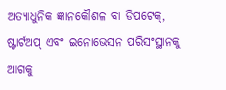ଅତ୍ୟାଧୁନିକ ଜ୍ଞାନକୌଶଳ ବା ଡିପଟେକ୍, ଷ୍ଟାର୍ଟଅପ୍ ଏବଂ ଇନୋଭେସନ ପରିସଂସ୍ଥାନକୁ ଆଗକୁ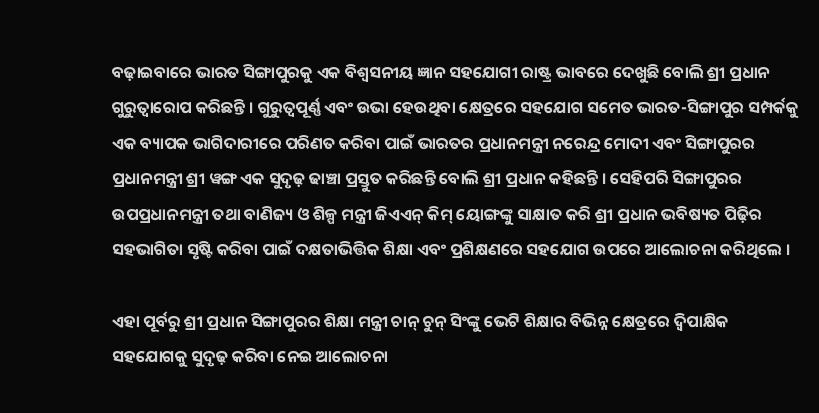ବଢ଼ାଇବାରେ ଭାରତ ସିଙ୍ଗାପୁରକୁ ଏକ ବିଶ୍ୱସନୀୟ ଜ୍ଞାନ ସହଯୋଗୀ ରାଷ୍ଟ୍ର ଭାବରେ ଦେଖୁଛି ବୋଲି ଶ୍ରୀ ପ୍ରଧାନ ଗୁରୁତ୍ୱାରୋପ କରିଛନ୍ତି । ଗୁରୁତ୍ୱପୂର୍ଣ୍ଣ ଏବଂ ଉଭା ହେଉଥିବା କ୍ଷେତ୍ରରେ ସହଯୋଗ ସମେତ ଭାରତ-ସିଙ୍ଗାପୁର ସମ୍ପର୍କକୁ ଏକ ବ୍ୟାପକ ଭାଗିଦାରୀରେ ପରିଣତ କରିବା ପାଇଁ ଭାରତର ପ୍ରଧାନମନ୍ତ୍ରୀ ନରେନ୍ଦ୍ର ମୋଦୀ ଏବଂ ସିଙ୍ଗାପୁରର ପ୍ରଧାନମନ୍ତ୍ରୀ ଶ୍ରୀ ୱଙ୍ଗ ଏକ ସୁଦୃଢ଼ ଢାଞ୍ଚା ପ୍ରସ୍ତୁତ କରିଛନ୍ତି ବୋଲି ଶ୍ରୀ ପ୍ରଧାନ କହିଛନ୍ତି । ସେହିପରି ସିଙ୍ଗାପୁରର ଉପପ୍ରଧାନମନ୍ତ୍ରୀ ତଥା ବାଣିଜ୍ୟ ଓ ଶିଳ୍ପ ମନ୍ତ୍ରୀ ଜିଏଏନ୍ କିମ୍ ୟୋଙ୍ଗଙ୍କୁ ସାକ୍ଷାତ କରି ଶ୍ରୀ ପ୍ରଧାନ ଭବିଷ୍ୟତ ପିଢ଼ିର ସହଭାଗିତା ସୃଷ୍ଟି କରିବା ପାଇଁ ଦକ୍ଷତାଭିତ୍ତିକ ଶିକ୍ଷା ଏବଂ ପ୍ରଶିକ୍ଷଣରେ ସହଯୋଗ ଉପରେ ଆଲୋଚନା କରିଥିଲେ ।

ଏହା ପୂର୍ବରୁ ଶ୍ରୀ ପ୍ରଧାନ ସିଙ୍ଗାପୁରର ଶିକ୍ଷା ମନ୍ତ୍ରୀ ଚାନ୍ ଚୁନ୍ ସିଂଙ୍କୁ ଭେଟି ଶିକ୍ଷାର ବିଭିନ୍ନ କ୍ଷେତ୍ରରେ ଦ୍ୱିପାକ୍ଷିକ ସହଯୋଗକୁ ସୁଦୃଢ଼ କରିବା ନେଇ ଆଲୋଚନା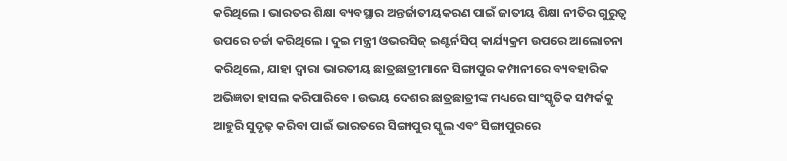କରିଥିଲେ । ଭାରତର ଶିକ୍ଷା ବ୍ୟବସ୍ଥାର ଅନ୍ତର୍ଜାତୀୟକରଣ ପାଇଁ ଜାତୀୟ ଶିକ୍ଷା ନୀତିର ଗୁରୁତ୍ୱ ଉପରେ ଚର୍ଚ୍ଚା କରିଥିଲେ । ଦୁଇ ମନ୍ତ୍ରୀ ଓଭରସିଜ୍ ଇଣ୍ଟର୍ନସିପ୍ କାର୍ଯ୍ୟକ୍ରମ ଉପରେ ଆଲୋଚନା କରିଥିଲେ, ଯାହା ଦ୍ୱାରା ଭାରତୀୟ ଛାତ୍ରଛାତ୍ରୀମାନେ ସିଙ୍ଗାପୁର କମ୍ପାନୀରେ ବ୍ୟବହାରିକ ଅଭିଜ୍ଞତା ହାସଲ କରିପାରିବେ । ଉଭୟ ଦେଶର ଛାତ୍ରଛାତ୍ରୀଙ୍କ ମଧ୍ୟରେ ସାଂସ୍କୃତିକ ସମ୍ପର୍କକୁ ଆହୁରି ସୁଦୃଢ଼ କରିବା ପାଇଁ ଭାରତରେ ସିଙ୍ଗାପୁର ସ୍କୁଲ ଏବଂ ସିଙ୍ଗାପୁରରେ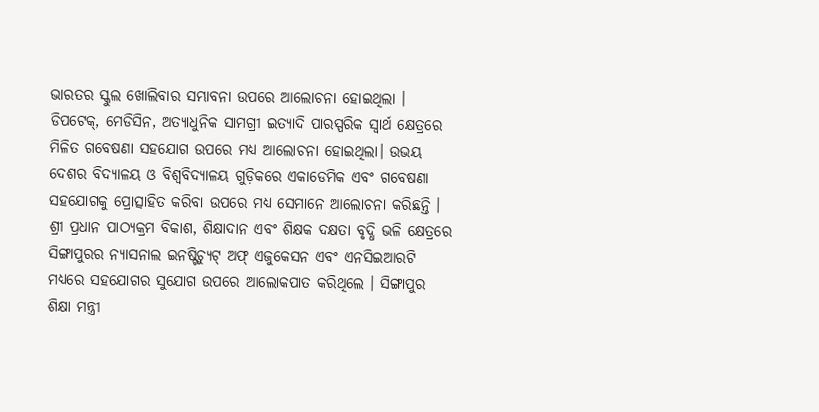ଭାରତର ସ୍କୁଲ ଖୋଲିବାର ସମ୍ଭାବନା ଉପରେ ଆଲୋଚନା ହୋଇଥିଲା । ଡିପଟେକ୍, ମେଡିସିନ, ଅତ୍ୟାଧୁନିକ ସାମଗ୍ରୀ ଇତ୍ୟାଦି ପାରସ୍ପରିକ ସ୍ୱାର୍ଥ କ୍ଷେତ୍ରରେ ମିଳିତ ଗବେଷଣା ସହଯୋଗ ଉପରେ ମଧ୍ୟ ଆଲୋଚନା ହୋଇଥିଲା। ଉଭୟ ଦେଶର ବିଦ୍ୟାଳୟ ଓ ବିଶ୍ୱବିଦ୍ୟାଳୟ ଗୁଡ଼ିକରେ ଏକାଡେମିକ ଏବଂ ଗବେଷଣା ସହଯୋଗକୁ ପ୍ରୋତ୍ସାହିତ କରିବା ଉପରେ ମଧ୍ୟ ସେମାନେ ଆଲୋଚନା କରିଛନ୍ତି । ଶ୍ରୀ ପ୍ରଧାନ ପାଠ୍ୟକ୍ରମ ବିକାଶ, ଶିକ୍ଷାଦାନ ଏବଂ ଶିକ୍ଷକ ଦକ୍ଷତା ବୃଦ୍ଧି ଭଳି କ୍ଷେତ୍ରରେ ସିଙ୍ଗାପୁରର ନ୍ୟାସନାଲ ଇନଷ୍ଟିଚ୍ୟୁଟ୍ ଅଫ୍ ଏଜୁକେସନ ଏବଂ ଏନସିଇଆରଟି ମଧ୍ୟରେ ସହଯୋଗର ସୁଯୋଗ ଉପରେ ଆଲୋକପାତ କରିଥିଲେ । ସିଙ୍ଗାପୁର ଶିକ୍ଷା ମନ୍ତ୍ରୀ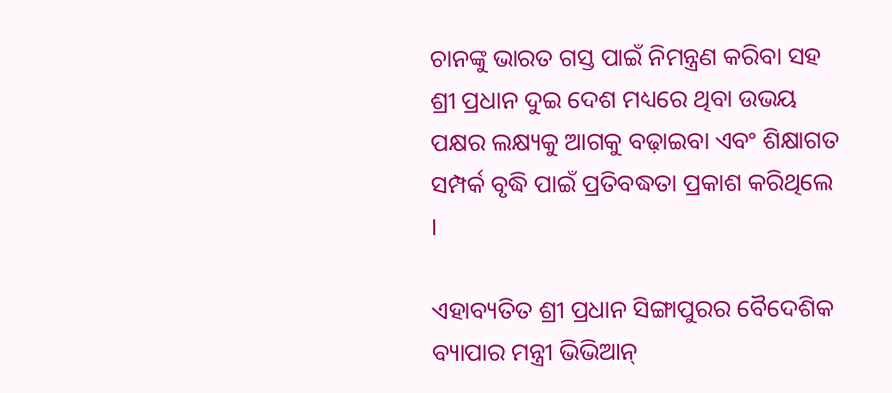ଚାନଙ୍କୁ ଭାରତ ଗସ୍ତ ପାଇଁ ନିମନ୍ତ୍ରଣ କରିବା ସହ ଶ୍ରୀ ପ୍ରଧାନ ଦୁଇ ଦେଶ ମଧ୍ୟରେ ଥିବା ଉଭୟ ପକ୍ଷର ଲକ୍ଷ୍ୟକୁ ଆଗକୁ ବଢ଼ାଇବା ଏବଂ ଶିକ୍ଷାଗତ ସମ୍ପର୍କ ବୃଦ୍ଧି ପାଇଁ ପ୍ରତିବଦ୍ଧତା ପ୍ରକାଶ କରିଥିଲେ ।

ଏହାବ୍ୟତିତ ଶ୍ରୀ ପ୍ରଧାନ ସିଙ୍ଗାପୁରର ବୈଦେଶିକ ବ୍ୟାପାର ମନ୍ତ୍ରୀ ଭିଭିଆନ୍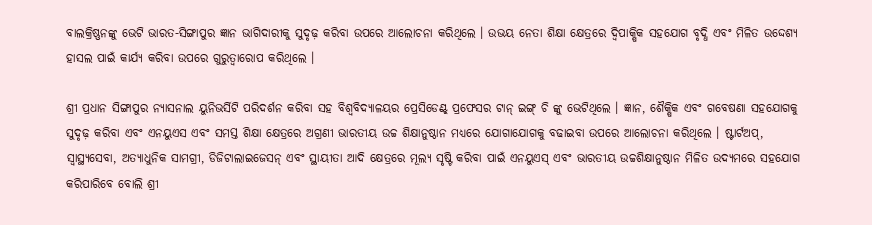ବାଲକ୍ରିଷ୍ଣନଙ୍କୁ ଭେଟି ଭାରତ-ସିଙ୍ଗାପୁର ଜ୍ଞାନ ଭାଗିଦାରୀକୁ ସୁଦୃଢ଼ କରିବା ଉପରେ ଆଲୋଚନା କରିଥିଲେ । ଉଭୟ ନେତା ଶିକ୍ଷା କ୍ଷେତ୍ରରେ ଦ୍ୱିପାକ୍ଷିକ ସହଯୋଗ ବୃଦ୍ଧି ଏବଂ ମିଳିତ ଉଦ୍ଦେଶ୍ୟ ହାସଲ ପାଇଁ କାର୍ଯ୍ୟ କରିବା ଉପରେ ଗୁରୁତ୍ୱାରୋପ କରିଥିଲେ ।

ଶ୍ରୀ ପ୍ରଧାନ ସିଙ୍ଗାପୁର ନ୍ୟାସନାଲ ୟୁନିଭର୍ସିଟି ପରିଦର୍ଶନ କରିବା ସହ ବିଶ୍ୱବିଦ୍ୟାଳୟର ପ୍ରେସିଡେଣ୍ଟ୍ ପ୍ରଫେସର ଟାନ୍ ଇଙ୍ଗ୍ ଚି ଙ୍କୁ ଭେଟିଥିଲେ । ଜ୍ଞାନ, ଶୈକ୍ଷିକ ଏବଂ ଗବେଷଣା ସହଯୋଗକୁ ସୁଦୃଢ଼ କରିବା ଏବଂ ଏନୟୁଏସ ଏବଂ ସମସ୍ତ ଶିକ୍ଷା କ୍ଷେତ୍ରରେ ଅଗ୍ରଣୀ ଭାରତୀୟ ଉଚ୍ଚ ଶିକ୍ଷାନୁଷ୍ଠାନ ମଧ୍ୟରେ ଯୋଗାଯୋଗକୁ ବଢାଇବା ଉପରେ ଆଲୋଚନା କରିଥିଲେ । ଷ୍ଟାର୍ଟଅପ୍, ସ୍ୱାସ୍ଥ୍ୟସେବା, ଅତ୍ୟାଧୁନିକ ସାମଗ୍ରୀ, ଡିଜିଟାଲାଇଜେସନ୍ ଏବଂ ସ୍ଥାୟୀତା ଆଦି କ୍ଷେତ୍ରରେ ମୂଲ୍ୟ ସୃଷ୍ଟି କରିବା ପାଇଁ ଏନୟୁଏସ୍ ଏବଂ ଭାରତୀୟ ଉଚ୍ଚଶିକ୍ଷାନୁଷ୍ଠାନ ମିଳିତ ଉଦ୍ୟମରେ ସହଯୋଗ କରିପାରିବେ ବୋଲି ଶ୍ରୀ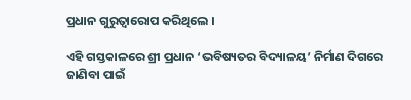ପ୍ରଧାନ ଗୁରୁତ୍ୱାରୋପ କରିଥିଲେ ।

ଏହି ଗସ୍ତକାଳରେ ଶ୍ରୀ ପ୍ରଧାନ ‘ଭବିଷ୍ୟତର ବିଦ୍ୟାଳୟ’ ନିର୍ମାଣ ଦିଗରେ ଜାଣିବା ପାଇଁ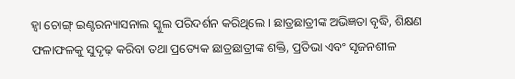ହ୍ୱା ଚୋଙ୍ଗ୍ ଇଣ୍ଟରନ୍ୟାସନାଲ ସ୍କୁଲ ପରିଦର୍ଶନ କରିଥିଲେ । ଛାତ୍ରଛାତ୍ରୀଙ୍କ ଅଭିଜ୍ଞତା ବୃଦ୍ଧି, ଶିକ୍ଷଣ ଫଳାଫଳକୁ ସୁଦୃଢ଼ କରିବା ତଥା ପ୍ରତ୍ୟେକ ଛାତ୍ରଛାତ୍ରୀଙ୍କ ଶକ୍ତି, ପ୍ରତିଭା ଏବଂ ସୃଜନଶୀଳ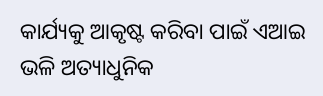କାର୍ଯ୍ୟକୁ ଆକୃଷ୍ଟ କରିବା ପାଇଁ ଏଆଇ ଭଳି ଅତ୍ୟାଧୁନିକ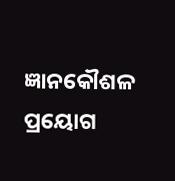ଜ୍ଞାନକୌଶଳ ପ୍ରୟୋଗ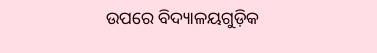ଉପରେ ବିଦ୍ୟାଳୟଗୁଡ଼ିକ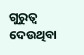ଗୁରୁତ୍ୱ ଦେଉଥିବା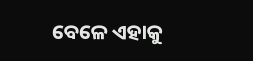ବେଳେ ଏହାକୁ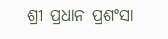ଶ୍ରୀ ପ୍ରଧାନ ପ୍ରଶଂସା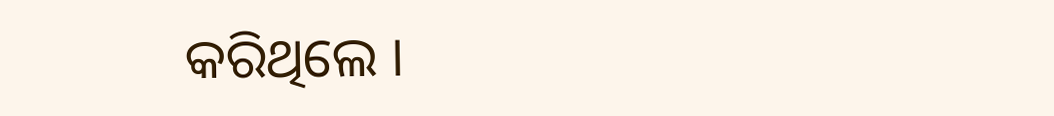କରିଥିଲେ ।